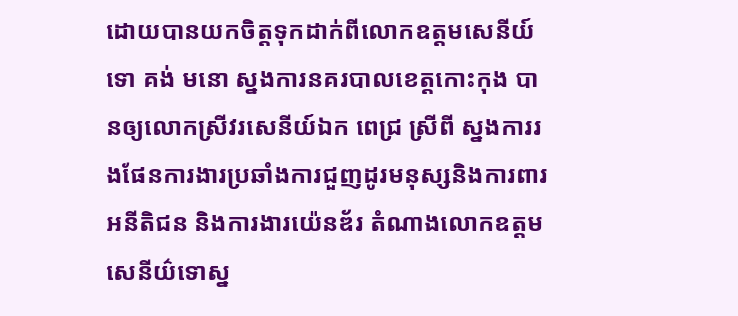ដោយបានយកចិត្តទុកដាក់ពីលោកឧត្តមសេនីយ៍ទោ គង់ មនោ ស្នងការនគរបាលខេត្តកោះកុង បានឲ្យលោកស្រីវរសេនីយ៍ឯក ពេជ្រ ស្រីពី ស្នងការរងផែនការងារប្រឆាំងការជួញដូរមនុស្សនិងការពារអនីតិជន និងការងារយ៉េនឌ័រ តំណាងលោកឧត្តមសេនីយ៌ទោស្ន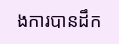ងការបានដឹក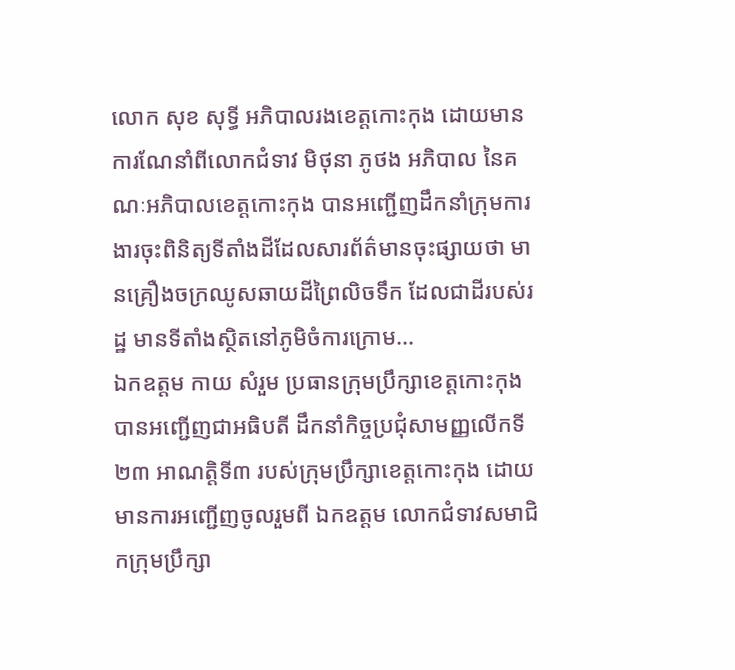លោក សុខ សុទ្ធី អភិបាលរងខេត្តកោះកុង ដោយមានការណែនាំពីលោកជំទាវ មិថុនា ភូថង អភិបាល នៃគណៈអភិបាលខេត្តកោះកុង បានអញ្ជើញដឹកនាំក្រុមការងារចុះពិនិត្យទីតាំងដីដែលសារព័ត៌មានចុះផ្សាយថា មានគ្រឿងចក្រឈូសឆាយដីព្រៃលិចទឹក ដែលជាដីរបស់រដ្ឋ មានទីតាំងស្ថិតនៅភូមិចំការក្រោម...
ឯកឧត្តម កាយ សំរួម ប្រធានក្រុមប្រឹក្សាខេត្តកោះកុង បានអញ្ជើញជាអធិបតី ដឹកនាំកិច្ចប្រជុំសាមញ្ញលើកទី២៣ អាណត្តិទី៣ របស់ក្រុមប្រឹក្សាខេត្តកោះកុង ដោយមានការអញ្ជើញចូលរួមពី ឯកឧត្តម លោកជំទាវសមាជិកក្រុមប្រឹក្សា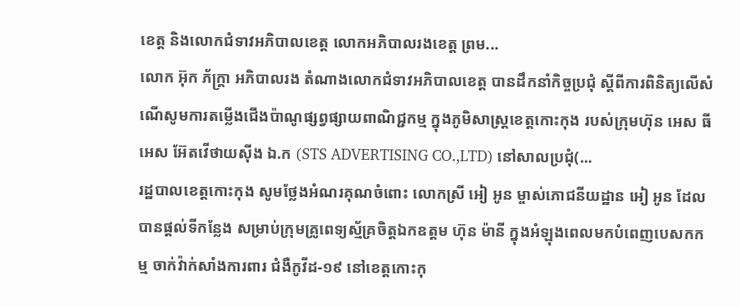ខេត្ត និងលោកជំទាវអភិបាលខេត្ត លោកអភិបាលរងខេត្ត ព្រម...
លោក អ៊ុក ភ័ក្ត្រា អភិបាលរង តំណាងលោកជំទាវអភិបាលខេត្ត បានដឹកនាំកិច្ចប្រជុំ ស្តីពីការពិនិត្យលើសំណើសូមការតម្លើងជើងប៉ាណូផ្សព្វផ្សាយពាណិជ្ជកម្ម ក្នុងភូមិសាស្រ្តខេត្តកោះកុង របស់ក្រុមហ៊ុន អេស ធី អេស អ៊ែតវើថាយស៊ីង ឯ.ក (STS ADVERTISING CO.,LTD) នៅសាលប្រជុំ(...
រដ្ឋបាលខេត្តកោះកុង សូមថ្លែងអំណរគុណចំពោះ លោកស្រី អៀ អូន ម្ចាស់ភោជនីយដ្ឋាន អៀ អូន ដែលបានផ្តល់ទីកន្លែង សម្រាប់ក្រុមគ្រូពេទ្យស្ម័គ្រចិត្តឯកឧត្តម ហ៊ុន ម៉ានី ក្នុងអំឡុងពេលមកបំពេញបេសកកម្ម ចាក់វ៉ាក់សាំងការពារ ជំងឺកូវីដ-១៩ នៅខេត្តកោះកុ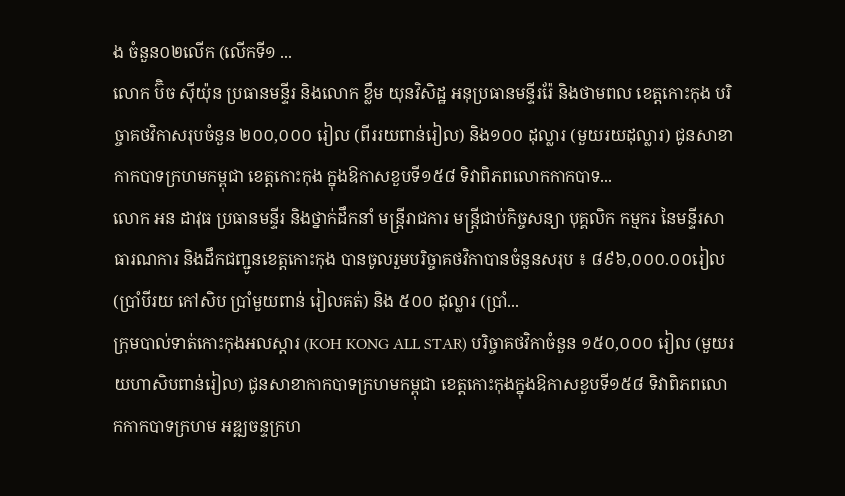ង ចំនួន០២លើក (លើកទី១ ...
លោក ប៊ិច ស៊ីយ៉ុន ប្រធានមន្ទីរ និងលោក ខ្លឹម យុនវិសិដ្ឋ អនុប្រធានមន្ទីររ៉ែ និងថាមពល ខេត្តកោះកុង បរិច្ចាគថវិកាសរុបចំនួន ២០០,០០០ រៀល (ពីររយពាន់រៀល) និង១០០ ដុល្លារ (មួយរយដុល្លារ) ជូនសាខាកាកបាទក្រហមកម្ពុជា ខេត្តកោះកុង ក្នុងឱកាសខួបទី១៥៨ ទិវាពិភពលោកកាកបាទ...
លោក អន ដាវុធ ប្រធានមន្ទីរ និងថ្នាក់ដឹកនាំ មន្ត្រីរាជការ មន្ត្រីជាប់កិច្ចសន្យា បុគ្គលិក កម្មករ នៃមន្ទីរសាធារណការ និងដឹកជញ្ជូនខេត្តកោះកុង បានចូលរួមបរិច្ចាគថវិកាបានចំនួនសរុប ៖ ៨៩៦,០០០.០០រៀល (ប្រាំបីរយ កៅសិប ប្រាំមួយពាន់ រៀលគត់) និង ៥០០ ដុល្លារ (ប្រាំ...
ក្រុមបាល់ទាត់កោះកុងអលស្តារ (KOH KONG ALL STAR) បរិច្ចាគថវិកាចំនួន ១៥០,០០០ រៀល (មួយរយហាសិបពាន់រៀល) ជូនសាខាកាកបាទក្រហមកម្ពុជា ខេត្តកោះកុងក្នុងឱកាសខួបទី១៥៨ ទិវាពិភពលោកកាកបាទក្រហម អឌ្ឍចន្ទក្រហ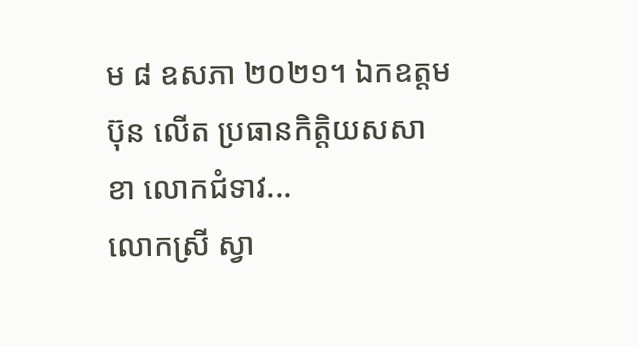ម ៨ ឧសភា ២០២១។ ឯកឧត្តម ប៊ុន លើត ប្រធានកិត្តិយសសាខា លោកជំទាវ...
លោកស្រី ស្វា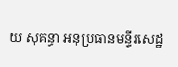យ សុគន្ធា អនុប្រធានមន្ទីរសេដ្ឋ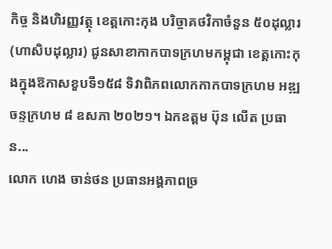កិច្ច និងហិរញ្ញវត្ថុ ខេត្តកោះកុង បរិច្ចាគថវិកាចំនួន ៥០ដុល្លារ (ហាសិបដុល្លារ) ជូនសាខាកាកបាទក្រហមកម្ពុជា ខេត្តកោះកុងក្នុងឱកាសខួបទី១៥៨ ទិវាពិភពលោកកាកបាទក្រហម អឌ្ឍចន្ទក្រហម ៨ ឧសភា ២០២១។ ឯកឧត្តម ប៊ុន លើត ប្រធាន...
លោក ហេង ចាន់ថន ប្រធានអង្គភាពច្រ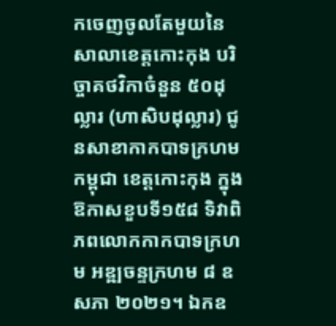កចេញចូលតែមួយនៃសាលាខេត្តកោះកុង បរិច្ចាគថវិកាចំនួន ៥០ដុល្លារ (ហាសិបដុល្លារ) ជូនសាខាកាកបាទក្រហមកម្ពុជា ខេត្តកោះកុង ក្នុងឱកាសខួបទី១៥៨ ទិវាពិភពលោកកាកបាទក្រហម អឌ្ឍចន្ទក្រហម ៨ ឧសភា ២០២១។ ឯកឧ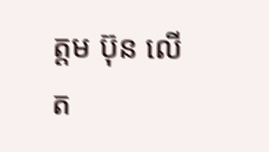ត្តម ប៊ុន លើត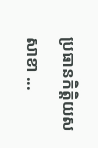ប្រធានកិត្តិយសសាខា ...